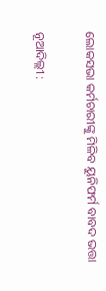ଲୋକସଭା କର୍ମଚାରୀଙ୍କୁ ମିଳିବ ୟୁନିଫର୍ମ ବାବଦ ଭତ୍ତା

ନୂଆଦିଲ୍ଲୀ :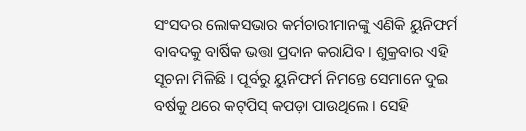ସଂସଦର ଲୋକସଭାର କର୍ମଚାରୀମାନଙ୍କୁ ଏଣିକି ୟୁନିଫର୍ମ ବାବଦକୁ ବାର୍ଷିକ ଭତ୍ତା ପ୍ରଦାନ କରାଯିବ । ଶୁକ୍ରବାର ଏହି ସୂଚନା ମିଳିଛି । ପୂର୍ବରୁ ୟୁନିଫର୍ମ ନିମନ୍ତେ ସେମାନେ ଦୁଇ ବର୍ଷକୁ ଥରେ କଟ୍‌ପିସ୍‌ କପଡ଼ା ପାଉଥିଲେ । ସେହି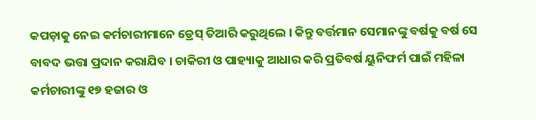କପଡ଼ାକୁ ନେଇ କର୍ମଚାରୀମାନେ ଡ୍ରେସ୍‌ ତିଆରି କରୁଥିଲେ । କିନ୍ତୁ ବର୍ତ୍ତମାନ ସେମାନଙ୍କୁ ବର୍ଷକୁ ବର୍ଷ ସେ ବାବଦ ଭତ୍ତା ପ୍ରଦାନ କରାଯିବ । ଚାକିରୀ ଓ ପାହ୍ୟାକୁ ଆଧାର କରି ପ୍ରତିବର୍ଷ ୟୁନିଫର୍ମ ପାଇଁ ମହିଳା କର୍ମଚାରୀଙ୍କୁ ୧୭ ହଜାର ଓ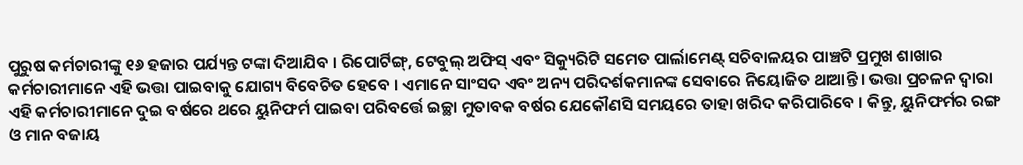ପୁରୁଷ କର୍ମଚାରୀଙ୍କୁ ୧୬ ହଜାର ପର୍ଯ୍ୟନ୍ତ ଟଙ୍କା ଦିଆଯିବ । ରିପୋର୍ଟିଙ୍ଗ୍‌, ଟେବୁଲ୍‌ ଅଫିସ୍‌ ଏବଂ ସିକ୍ୟୁରିଟି ସମେତ ପାର୍ଲାମେଣ୍ଟ୍‌ ସଚିବାଳୟର ପାଞ୍ଚଟି ପ୍ରମୁଖ ଶାଖାର କର୍ମଚାରୀମାନେ ଏହି ଭତ୍ତା ପାଇବାକୁ ଯୋଗ୍ୟ ବିବେଚିତ ହେବେ । ଏମାନେ ସାଂସଦ ଏବଂ ଅନ୍ୟ ପରିଦର୍ଶକମାନଙ୍କ ସେବାରେ ନିୟୋଜିତ ଥାଆନ୍ତି । ଭତ୍ତା ପ୍ରଚଳନ ଦ୍ୱାରା ଏହି କର୍ମଚାରୀମାନେ ଦୁଇ ବର୍ଷରେ ଥରେ ୟୁନିଫର୍ମ ପାଇବା ପରିବର୍ତ୍ତେ ଇଚ୍ଛା ମୁତାବକ ବର୍ଷର ଯେକୌଣସି ସମୟରେ ତାହା ଖରିଦ କରିପାରିବେ । କିନ୍ତୁ, ୟୁନିଫର୍ମର ରଙ୍ଗ ଓ ମାନ ବଜାୟ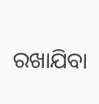ରଖାଯିବା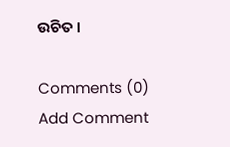ଉଚିତ ।

Comments (0)
Add Comment